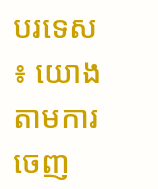បរទេស ៖ យោងតាមការចេញ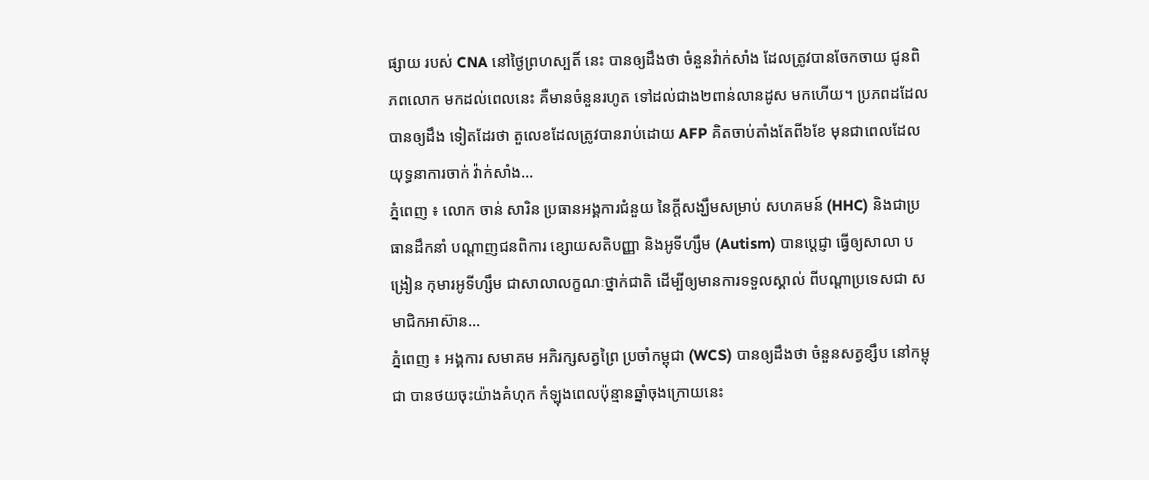ផ្សាយ របស់ CNA នៅថ្ងៃព្រហស្បតិ៍ នេះ បានឲ្យដឹងថា ចំនួនវ៉ាក់សាំង ដែលត្រូវបានចែកចាយ ជូនពិភពលោក មកដល់ពេលនេះ គឺមានចំនួនរហូត ទៅដល់ជាង២ពាន់លានដូស មកហើយ។ ប្រភពដដែលបានឲ្យដឹង ទៀតដែរថា តួលេខដែលត្រូវបានរាប់ដោយ AFP គិតចាប់តាំងតែពី៦ខែ មុនជាពេលដែលយុទ្ធនាការចាក់ វ៉ាក់សាំង...
ភ្នំពេញ ៖ លោក ចាន់ សារិន ប្រធានអង្គការជំនួយ នៃក្តីសង្ឃឹមសម្រាប់ សហគមន៍ (HHC) និងជាប្រធានដឹកនាំ បណ្ដាញជនពិការ ខ្សោយសតិបញ្ញា និងអូទីហ្សឹម (Autism) បានប្តេជ្ញា ធ្វើឲ្យសាលា បង្រៀន កុមារអូទីហ្សឹម ជាសាលាលក្ខណៈថ្នាក់ជាតិ ដើម្បីឲ្យមានការទទួលស្គាល់ ពីបណ្តាប្រទេសជា សមាជិកអាស៊ាន...
ភ្នំពេញ ៖ អង្គការ សមាគម អភិរក្សសត្វព្រៃ ប្រចាំកម្ពុជា (WCS) បានឲ្យដឹងថា ចំនួនសត្វខ្សឹប នៅកម្ពុជា បានថយចុះយ៉ាងគំហុក កំឡុងពេលប៉ុន្មានឆ្នាំចុងក្រោយនេះ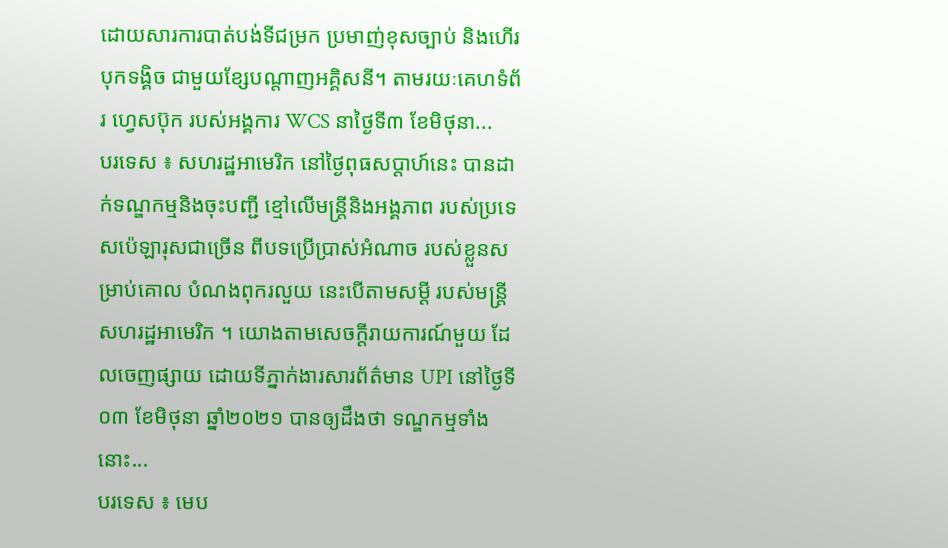ដោយសារការបាត់បង់ទីជម្រក ប្រមាញ់ខុសច្បាប់ និងហើរបុកទង្គិច ជាមួយខ្សែបណ្តាញអគ្គិសនី។ តាមរយៈគេហទំព័រ ហ្វេសប៊ុក របស់អង្គការ WCS នាថ្ងៃទី៣ ខែមិថុនា...
បរទេស ៖ សហរដ្ឋអាមេរិក នៅថ្ងៃពុធសប្ដាហ៍នេះ បានដាក់ទណ្ឌកម្មនិងចុះបញ្ជី ខ្មៅលើមន្ត្រីនិងអង្គភាព របស់ប្រទេសប៉េឡារុសជាច្រើន ពីបទប្រើប្រាស់អំណាច របស់ខ្លួនសម្រាប់គោល បំណងពុករលួយ នេះបើតាមសម្តី របស់មន្ត្រីសហរដ្ឋអាមេរិក ។ យោងតាមសេចក្តីរាយការណ៍មួយ ដែលចេញផ្សាយ ដោយទីភ្នាក់ងារសារព័ត៌មាន UPI នៅថ្ងៃទី០៣ ខែមិថុនា ឆ្នាំ២០២១ បានឲ្យដឹងថា ទណ្ឌកម្មទាំងនោះ...
បរទេស ៖ មេប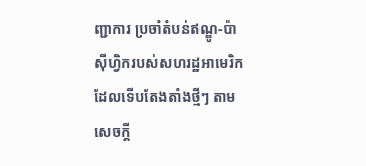ញ្ជាការ ប្រចាំតំបន់ឥណ្ឌូ-ប៉ាស៊ីហ្វិករបស់សហរដ្ឋអាមេរិក ដែលទើបតែងតាំងថ្មីៗ តាមសេចក្តី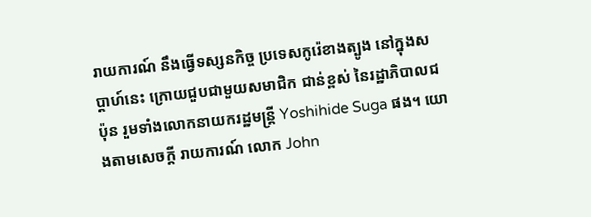រាយការណ៍ នឹងធ្វើទស្សនកិច្ច ប្រទេសកូរ៉េខាងត្បូង នៅក្នុងសប្ដាហ៍នេះ ក្រោយជួបជាមួយសមាជិក ជាន់ខ្ពស់ នៃរដ្ឋាភិបាលជប៉ុន រួមទាំងលោកនាយករដ្ឋមន្ត្រី Yoshihide Suga ផង។ យោងតាមសេចក្តី រាយការណ៍ លោក John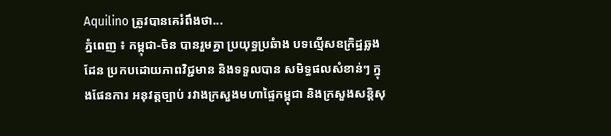Aquilino ត្រូវបានគេរំពឹងថា...
ភ្នំពេញ ៖ កម្ពុជា-ចិន បានរួមគ្នា ប្រយុទ្ធប្រឆំាង បទល្មើសឧក្រិដ្ឋឆ្លងដែន ប្រកបដោយភាពវិជ្ជមាន និងទទួលបាន សមិទ្ធផលសំខាន់ៗ ក្នុងផែនការ អនុវត្តច្បាប់ រវាងក្រសួងមហាផ្ទៃកម្ពុជា និងក្រសួងសន្តិសុ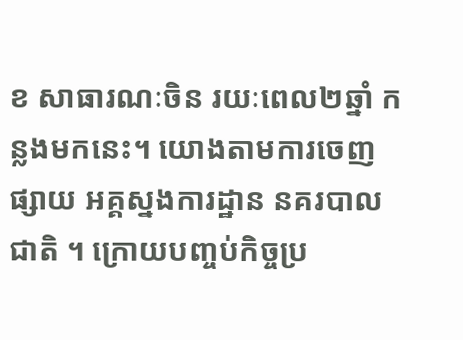ខ សាធារណៈចិន រយៈពេល២ឆ្នាំ កន្លងមកនេះ។ យោងតាមការចេញផ្សាយ អគ្គស្នងការដ្ឋាន នគរបាលជាតិ ។ ក្រោយបញ្ចប់កិច្ចប្រ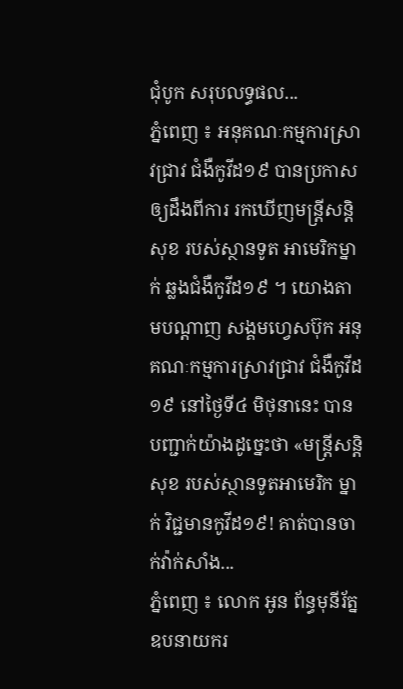ជុំបូក សរុបលទ្ធផល...
ភ្នំពេញ ៖ អនុគណៈកម្មការស្រាវជ្រាវ ជំងឺកូវីដ១៩ បានប្រកាសឲ្យដឹងពីការ រកឃើញមន្ត្រីសន្តិសុខ របស់ស្ថានទូត អាមេរិកម្នាក់ ឆ្លងជំងឺកូវីដ១៩ ។ យោងតាមបណ្ដាញ សង្គមហ្វេសប៊ុក អនុគណៈកម្មការស្រាវជ្រាវ ជំងឺកូវីដ១៩ នៅថ្ងៃទី៤ មិថុនានេះ បានបញ្ជាក់យ៉ាងដូច្នេះថា «មន្ត្រីសន្តិសុខ របស់ស្ថានទូតអាមេរិក ម្នាក់ វិជ្ជមានកូវីដ១៩! គាត់បានចាក់វ៉ាក់សាំង...
ភ្នំពេញ ៖ លោក អូន ព័ន្ធមុនីរ័ត្ន ឧបនាយករ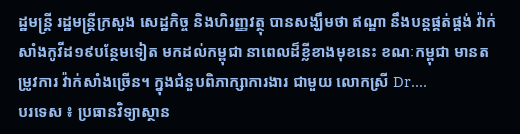ដ្ឋមន្រ្តី រដ្ឋមន្រ្តីក្រសួង សេដ្ឋកិច្ច និងហិរញ្ញវត្ថុ បានសង្ឃឹមថា ឥណ្ឌា នឹងបន្តផ្គត់ផ្គង់ វ៉ាក់សាំងកូវីដ១៩បន្ថែមទៀត មកដល់កម្ពុជា នាពេលដ៏ខ្លីខាងមុខនេះ ខណៈកម្ពុជា មានតម្រូវការ វ៉ាក់សាំងច្រើន។ ក្នុងជំនួបពិភាក្សាការងារ ជាមួយ លោកស្រី Dr....
បរទេស ៖ ប្រធានវិទ្យាស្ថាន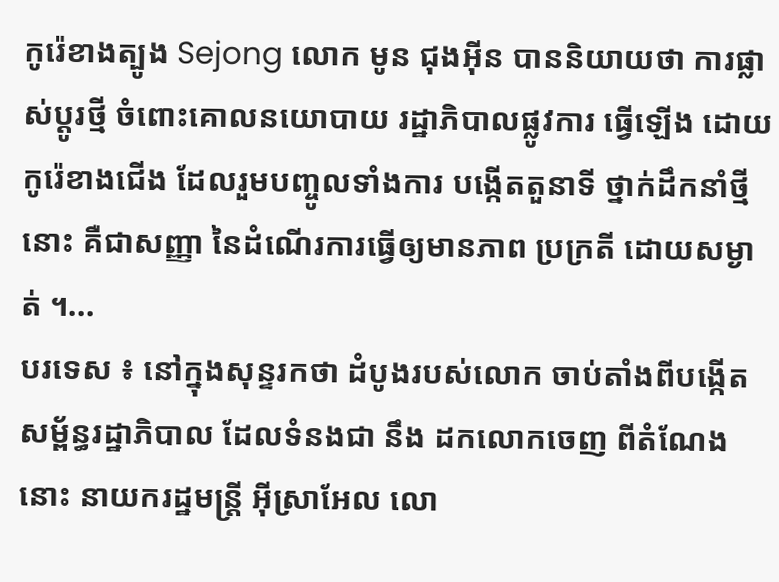កូរ៉េខាងត្បូង Sejong លោក មូន ជុងអ៊ីន បាននិយាយថា ការផ្លាស់ប្តូរថ្មី ចំពោះគោលនយោបាយ រដ្ឋាភិបាលផ្លូវការ ធ្វើឡើង ដោយកូរ៉េខាងជើង ដែលរួមបញ្ចូលទាំងការ បង្កើតតួនាទី ថ្នាក់ដឹកនាំថ្មីនោះ គឺជាសញ្ញា នៃដំណើរការធ្វើឲ្យមានភាព ប្រក្រតី ដោយសម្ងាត់ ។...
បរទេស ៖ នៅក្នុងសុន្ទរកថា ដំបូងរបស់លោក ចាប់តាំងពីបង្កើត សម្ព័ន្ធរដ្ឋាភិបាល ដែលទំនងជា នឹង ដកលោកចេញ ពីតំណែងនោះ នាយករដ្ឋមន្ត្រី អ៊ីស្រាអែល លោ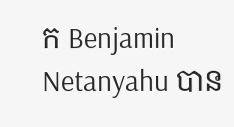ក Benjamin Netanyahu បាន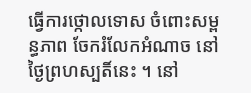ធ្វើការថ្កោលទោស ចំពោះសម្ពន្ធភាព ចែករំលែកអំណាច នៅថ្ងៃព្រហស្បតិ៍នេះ ។ នៅ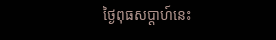ថ្ងៃពុធសប្ដាហ៍នេះ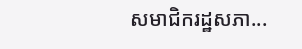សមាជិករដ្ឋសភា...